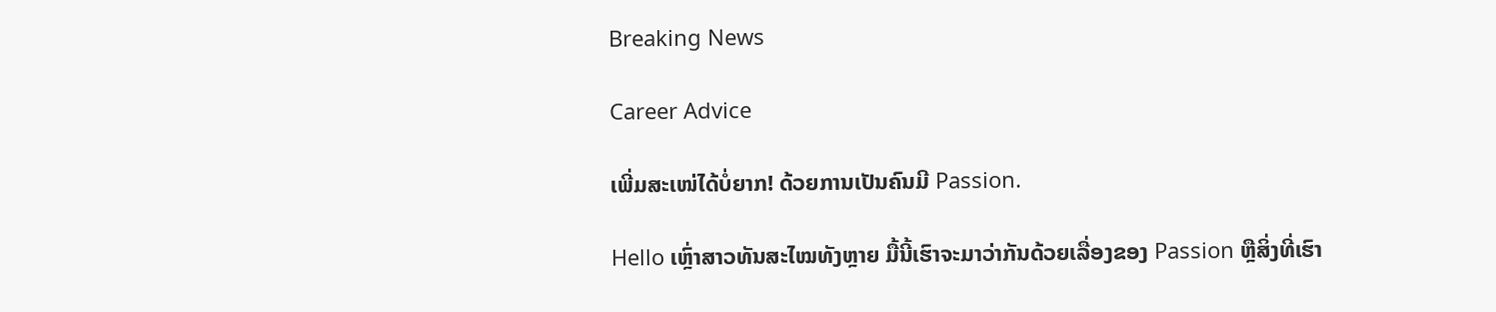Breaking News

Career Advice

ເພີ່ມສະເໜ່ໄດ້ບໍ່ຍາກ! ດ້ວຍການເປັນຄົນມີ Passion.

Hello ເຫຼົ່າສາວທັນສະໄໝທັງຫຼາຍ ມື້ນີ້ເຮົາຈະມາວ່າກັນດ້ວຍເລື່ອງຂອງ Passion ຫຼືສິ່ງທີ່ເຮົາ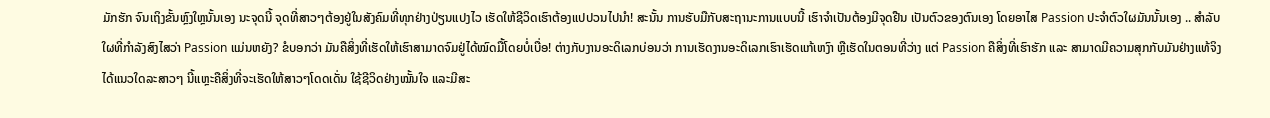ມັກຮັກ ຈົນເຖິງຂັ້ນຫຼົງໃຫຼນັ້ນເອງ ນະຈຸດນີ້ ຈຸດທີ່ສາວໆຕ້ອງຢູ່ໃນສັງຄົມທີ່ທຸກຢ່າງປ່ຽນແປງໄວ ເຮັດໃຫ້ຊີວິດເຮົາຕ້ອງແປປວນໄປນໍາ! ສະນັ້ນ ການຮັບມືກັບສະຖານະການແບບນີ້ ເຮົາຈຳເປັນຕ້ອງມີຈຸດຢືນ ເປັນຕົວຂອງຕົນເອງ ໂດຍອາໄສ Passion ປະຈຳຕົວໃຜມັນນັ້ນເອງ .. ສໍາລັບໃຜທີ່ກໍາລັງສົງໄສວ່າ Passion ແມ່ນຫຍັງ? ຂໍບອກວ່າ ມັນຄືສິ່ງທີ່ເຮັດໃຫ້ເຮົາສາມາດຈົມຢູ່ໄດ້ໝົດມື້ໂດຍບໍ່ເບື່ອ! ຕ່າງກັບງານອະດິເລກບ່ອນວ່າ ການເຮັດງານອະດິເລກເຮົາເຮັດແກ້ເຫງົາ ຫຼືເຮັດໃນຕອນທີ່ວ່າງ ແຕ່ Passion ຄືສິ່ງທີ່ເຮົາຮັກ ແລະ ສາມາດມີຄວາມສຸກກັບມັນຢ່າງແທ້ຈິງໄດ້ແນວໃດລະສາວໆ ນີ້ແຫຼະຄືສິ່ງທີ່ຈະເຮັດໃຫ້ສາວໆໂດດເດັ່ນ ໃຊ້ຊີວິດຢ່າງໝັ້ນໃຈ ແລະມີສະ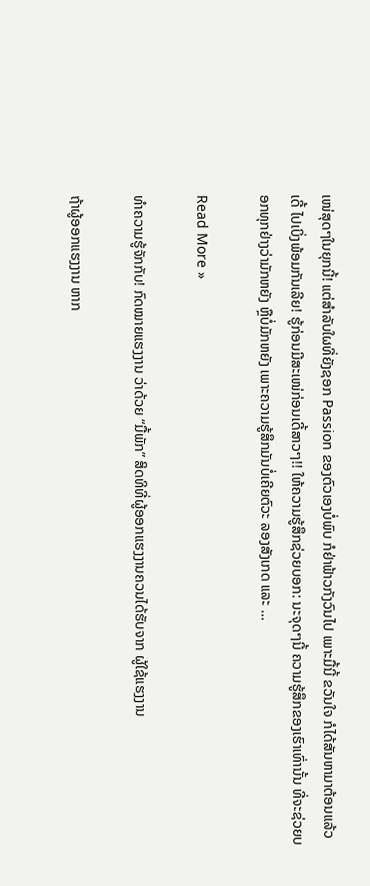ເໜ່ສຸດໆໃນຍຸກນີ້! ແຕ່ສໍາລັບໃຜທີ່ຍັງຊອກ Passion ຂອງຕົວເອງບໍ່ພົບ ກໍຢ່າຟ້າວກັງວົນໄປ ເພາະມື້ນີ້ ຂວັນໃຈ ກໍໄດ້ສັນຫາມາຕ້ອນແລ້ວເດີ້ ໄປເບິ່ງພ້ອມກັນເລີຍ! ຮູ້ກ່ອນມີສະເໜ່ກ່ອນເດີ້ສາວໆ!! ໃຫ້ຄວາມຮູ້ສຶກຊ່ວຍບອກ: ນະຈຸດໆນີ້ ຄວາມຮູ້ສຶກຂອງເຮົາເທົ່ານັ້ນ ທີ່ຈະຊ່ວຍບອກທຸກຢ່າງວ່າມັກຫຍັງ ຫຼືບໍ່ມັກຫຍັງ ເພາະຄວາມຮູ້ສຶກມັນບໍ່ເຄີຍຕົວະ ລອງສັງເກດ ແລະ …

Read More »

ທໍາຄວາມຮູ້ຈັກກັບ! ກົດໝາຍແຮງງານ ວ່າດ້ວຍ “ມື້ພັກ” ສິດທິທີ່ຜູ້ອອກແຮງງານຄວນໄດ້ຮັບຈາກ ຜູ້ໃຊ້ແຮງງານ

ຖ້າຜູ້ອອກແຮງງານ ຫາກ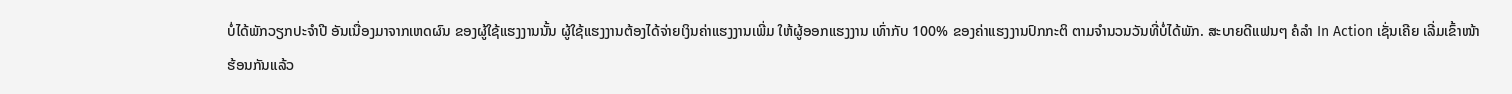ບໍ່ໄດ້ພັກວຽກປະຈຳປີ ອັນເນື່ອງມາຈາກເຫດຜົນ ຂອງຜູ້ໃຊ້ແຮງງານນັ້ນ ຜູ້ໃຊ້ແຮງງານຕ້ອງໄດ້ຈ່າຍເງິນຄ່າແຮງງານເພີ່ມ ໃຫ້ຜູ້ອອກແຮງງານ ເທົ່າກັບ 100% ຂອງຄ່າແຮງງານປົກກະຕິ ຕາມຈຳນວນວັນທີ່ບໍ່ໄດ້ພັກ. ສະບາຍດີແຟນໆ ຄໍລຳ In Action ເຊັ່ນເຄີຍ ເລີ່ມເຂົ້າໜ້າຮ້ອນກັນແລ້ວ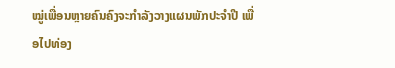ໝູ່ເພື່ອນຫຼາຍຄົນຄົງຈະກຳລັງວາງແຜນພັກປະຈຳປີ ເພື່ອໄປທ່ອງ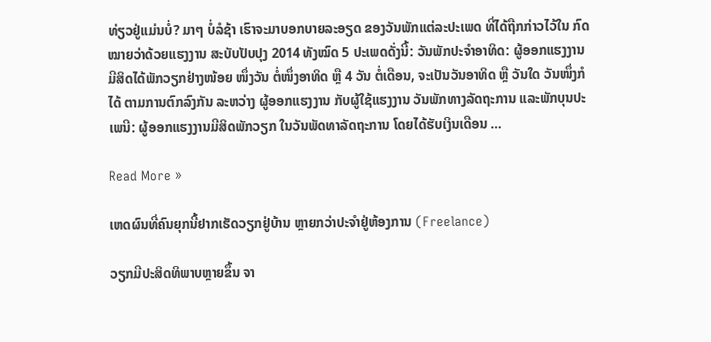ທ່ຽວຢູ່ແມ່ນບໍ່? ມາໆ ບໍ່ລໍຊ້າ ເຮົາຈະມາບອກບາຍລະອຽດ ຂອງວັນພັກແຕ່ລະປະເພດ ທີ່ໄດ້ຖືກກ່າວໄວ້ໃນ ກົດໝາຍວ່າດ້ວຍແຮງງານ ສະບັບປັບປຸງ 2014 ທັງໝົດ 5 ປະເພດດັ່ງນີ້: ວັນພັກປະຈຳອາທິດ: ຜູ້ອອກແຮງງານ ມີສິດໄດ້ພັກວຽກຢ່າງໜ້ອຍ ໜຶ່ງວັນ ຕໍ່ໜຶ່ງອາທິດ ຫຼື 4 ວັນ ຕໍ່ເດືອນ, ຈະເປັນວັນອາທິດ ຫຼື ວັນໃດ ວັນໜຶ່ງກໍໄດ້ ຕາມການຕົກລົງກັນ ລະຫວ່າງ ຜູ້ອອກແຮງງານ ກັບຜູ້ໃຊ້ແຮງງານ ວັນພັກທາງລັດຖະການ ແລະພັກບຸນປະເພນີ: ຜູ້ອອກແຮງງານມີສິດພັກວຽກ ໃນວັນພັດທາລັດຖະການ ໂດຍໄດ້ຮັບເງິນເດືອນ …

Read More »

ເຫດຜົນທີ່ຄົນຍຸກນີ້ຢາກເຮັດວຽກຢູ່ບ້ານ ຫຼາຍກວ່າປະຈຳຢູ່ຫ້ອງການ (Freelance)

ວຽກມີປະສິດທິພາບຫຼາຍຂຶ້ນ ຈາ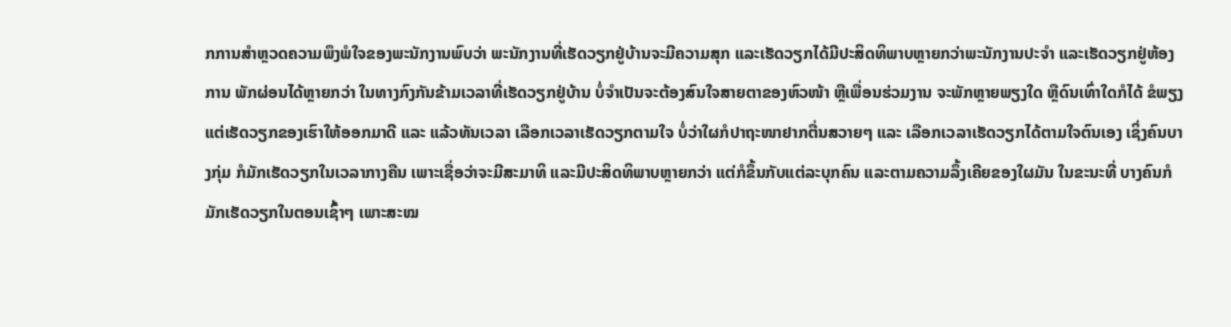ກການສໍາຫຼວດຄວາມພຶງພໍໃຈຂອງພະນັກງານພົບວ່າ ພະນັກງານທີ່ເຮັດວຽກຢູ່ບ້ານຈະມີຄວາມສຸກ ແລະເຮັດວຽກໄດ້ມີປະສິດທິພາບຫຼາຍກວ່າພະນັກງານປະຈຳ ແລະເຮັດວຽກຢູ່ຫ້ອງການ ພັກຜ່ອນໄດ້ຫຼາຍກວ່າ ໃນທາງກົງກັນຂ້າມເວລາທີ່ເຮັດວຽກຢູ່ບ້ານ ບໍ່ຈຳເປັນຈະຕ້ອງສົນໃຈສາຍຕາຂອງຫົວໜ້າ ຫຼືເພື່ອນຮ່ວມງານ ຈະພັກຫຼາຍພຽງໃດ ຫຼືດົນເທົ່າໃດກໍໄດ້ ຂໍພຽງແຕ່ເຮັດວຽກຂອງເຮົາໃຫ້ອອກມາດີ ແລະ ແລ້ວທັນເວລາ ເລືອກເວລາເຮັດວຽກຕາມໃຈ ບໍ່ວ່າໃຜກໍປາຖະໜາຢາກຕື່ນສວາຍໆ ແລະ ເລືອກເວລາເຮັດວຽກໄດ້ຕາມໃຈຕົນເອງ ເຊິ່ງຄົນບາງກຸ່ມ ກໍມັກເຮັດວຽກໃນເວລາກາງຄືນ ເພາະເຊື່ອວ່າຈະມີສະມາທິ ແລະມີປະສິດທິພາບຫຼາຍກວ່າ ແຕ່ກໍຂຶ້ນກັບແຕ່ລະບຸກຄົນ ແລະຕາມຄວາມລຶ້ງເຄີຍຂອງໃຜມັນ ໃນຂະນະທີ່ ບາງຄົນກໍມັກເຮັດວຽກໃນຕອນເຊົ້າໆ ເພາະສະໝ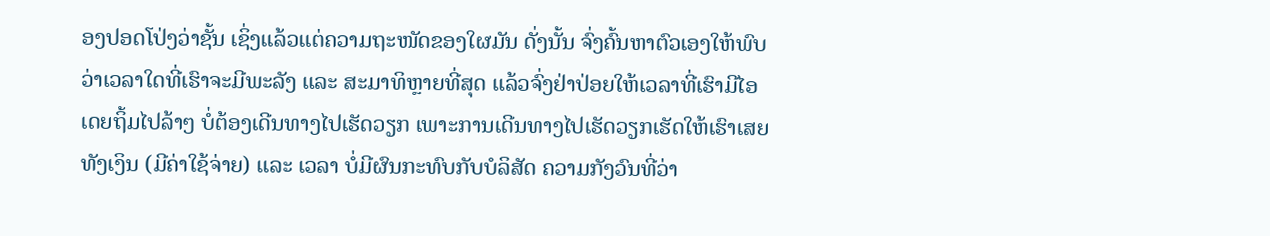ອງປອດໂປ່ງວ່າຊັ້ນ ເຊິ່ງແລ້ວແຕ່ຄວາມຖະໜັດຂອງໃຜມັນ ດັ່ງນັ້ນ ຈົ່ງຄົ້ນຫາຕົວເອງໃຫ້ພົບ ວ່າເວລາໃດທີ່ເຮົາຈະມີພະລັງ ແລະ ສະມາທິຫຼາຍທີ່ສຸດ ແລ້ວຈົ່ງຢ່າປ່ອຍໃຫ້ເວລາທີ່ເຮົາມີໄອເດຍຖິ້ມໄປລ້າໆ ບໍ່ຕ້ອງເດີນທາງໄປເຮັດວຽກ ເພາະການເດີນທາງໄປເຮັດວຽກເຮັດໃຫ້ເຮົາເສຍທັງເງິນ (ມີຄ່າໃຊ້ຈ່າຍ) ແລະ ເວລາ ບໍ່ມີຜົນກະທົບກັບບໍລິສັດ ຄວາມກັງວົນທີ່ວ່າ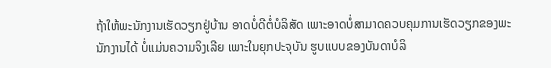ຖ້າໃຫ້ພະນັກງານເຮັດວຽກຢູ່ບ້ານ ອາດບໍ່ດີຕໍ່ບໍລິສັດ ເພາະອາດບໍ່ສາມາດຄວບຄຸມການເຮັດວຽກຂອງພະນັກງານໄດ້ ບໍ່ແມ່ນຄວາມຈິງເລີຍ ເພາະໃນຍຸກປະຈຸບັນ ຮູບແບບຂອງບັນດາບໍລິ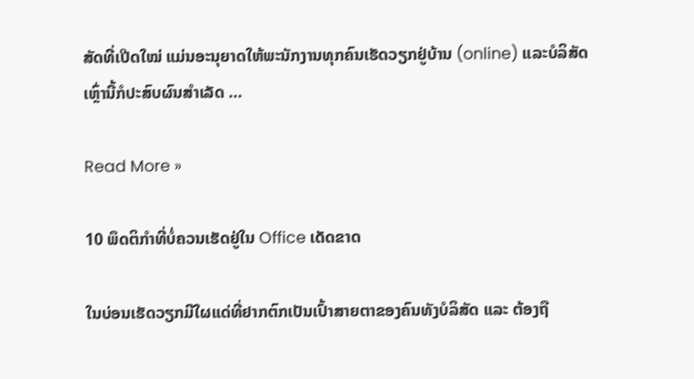ສັດທີ່ເປີດໃໝ່ ແມ່ນອະນຸຍາດໃຫ້ພະນັກງານທຸກຄົນເຮັດວຽກຢູ່ບ້ານ (online) ແລະບໍລິສັດເຫຼົ່ານີ້ກໍປະສົບຜົນສຳເລັດ …

Read More »

10 ພຶດຕິກຳທີ່ບໍ່ຄວນເຮັດຢູ່ໃນ Office ເດັດຂາດ

ໃນບ່ອນເຮັດວຽກມີໃຜແດ່ທີ່ຢາກຕົກເປັນເປົ້າສາຍຕາຂອງຄົນທັງບໍລິສັດ ແລະ ຕ້ອງຖື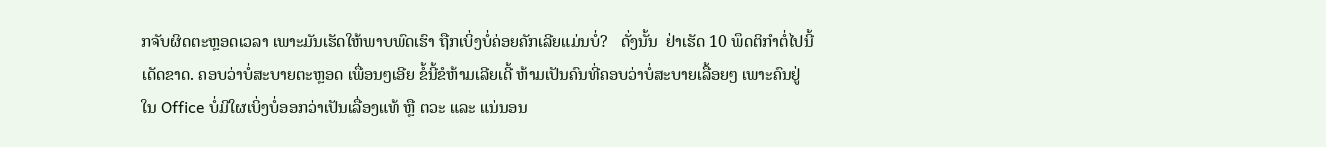ກຈັບຜິດຕະຫຼອດເວລາ ເພາະມັນເຮັດໃຫ້ພາບພົດເຮົາ ຖືກເບິ່ງບໍ່ຄ່ອຍຄັກເລີຍແມ່ນບໍ່?   ດັ່ງນັ້ນ  ຢ່າເຮັດ 10 ພຶດຕິກຳຕໍ່ໄປນີ້ເດັດຂາດ. ຄອບວ່າບໍ່ສະບາຍຕະຫຼອດ ເພື່ອນໆເອີຍ ຂໍ້ນີ້ຂໍຫ້າມເລີຍເດີ້ ຫ້າມເປັນຄົນທີ່ຄອບວ່າບໍ່ສະບາຍເລື້ອຍໆ ເພາະຄົນຢູ່ໃນ Office ບໍ່ມີໃຜເບິ່ງບໍ່ອອກວ່າເປັນເລື່ອງແທ້ ຫຼື ຕວະ ແລະ ແນ່ນອນ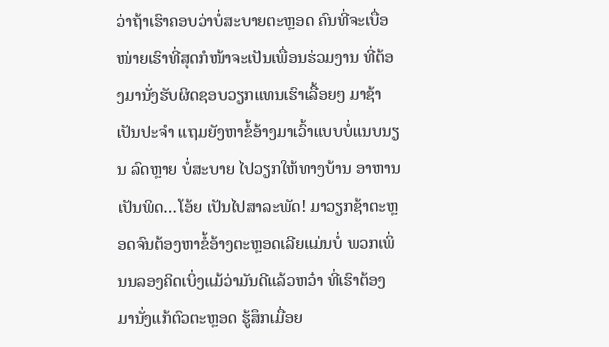ວ່າຖ້າເຮົາຄອບວ່າບໍ່ສະບາຍຕະຫຼອດ ຄົນທີ່ຈະເບື່ອໜ່າຍເຮົາທີ່ສຸດກໍໜ້າຈະເປັນເພື່ອນຮ່ວມງານ ທີ່ຕ້ອງມານັ່ງຮັບຜິດຊອບວຽກແທນເຮົາເລື້ອຍໆ ມາຊ້າເປັນປະຈຳ ແຖມຍັງຫາຂໍ້ອ້າງມາເວົ້າແບບບໍ່ແນບນຽນ ລົດຫຼາຍ ບໍ່ສະບາຍ ໄປວຽກໃຫ້ທາງບ້ານ ອາຫານເປັນພິດ…ໂອ້ຍ ເປັນໄປສາລະພັດ! ມາວຽກຊ້າຕະຫຼອດຈົນຕ້ອງຫາຂໍ້ອ້າງຕະຫຼອດເລີຍແມ່ນບໍ່ ພວກເພິ່ນນລອງຄິດເບິ່ງແມ້ວ່າມັນດີແລ້ວຫວ໋າ ທີ່ເຮົາຕ້ອງມານັ່ງແກ້ຕົວຕະຫຼອດ ຮູ້ສຶກເມື່ອຍ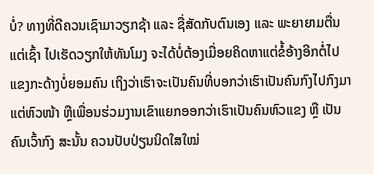ບໍ່? ທາງທີ່ດີຄວນເຊົາມາວຽກຊ້າ ແລະ ຊື່ສັດກັບຕົນເອງ ແລະ ພະຍາຍາມຕື່ນແຕ່ເຊົ້າ ໄປເຮັດວຽກໃຫ້ທັນໂມງ ຈະໄດ້ບໍ່ຕ້ອງເມື່ອຍຄິດຫາແຕ່ຂໍ້ອ້າງອີກຕໍ່ໄປ ແຂງກະດ້າງບໍ່ຍອມຄົນ ເຖິງວ່າເຮົາຈະເປັນຄົນທີ່ບອກວ່າເຮົາເປັນຄົນກົງໄປກົງມາ ແຕ່ຫົວໜ້າ ຫຼືເພື່ອນຮ່ວມງານເຂົາແຍກອອກວ່າເຮົາເປັນຄົນຫົວແຂງ ຫຼື ເປັນຄົນເວົ້າກົງ ສະນັ້ນ ຄວນປັບປ່ຽນນິດໃສໃໝ່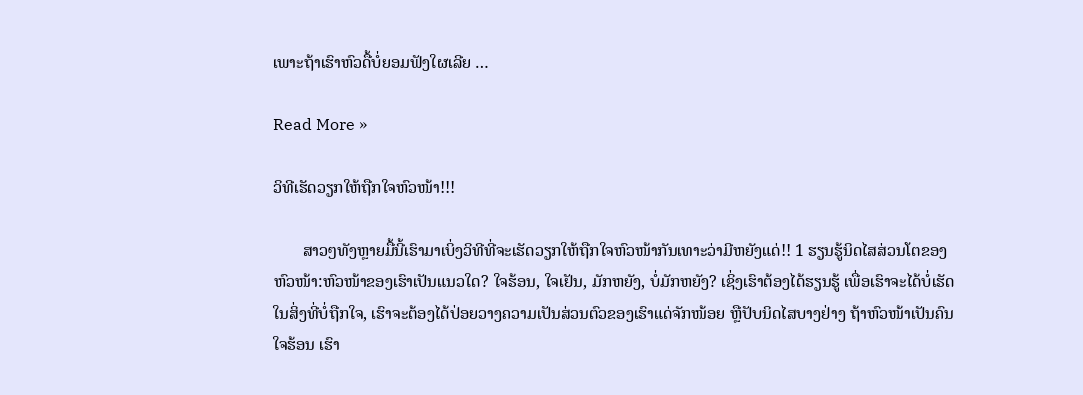ເພາະຖ້າເຮົາຫົວດື້ບໍ່ຍອມຟັງໃຜເລີຍ …

Read More »

ວິທີເຮັດວຽກໃຫ້ຖືກໃຈຫົວໜ້າ!!!

       ສາວໆທັງຫຼາຍມື້ນີ້ເຮົາມາເບິ່ງວິທີທີ່ຈະເຮັດວຽກໃຫ້ຖືກໃຈຫົວໜ້າກັນເທາະວ່າມີຫຍັງແດ່!! 1 ຮຽນຮູ້ນິດໄສສ່ວນໂຕຂອງຫົວໜ້າ:ຫົວໜ້າຂອງເຮົາເປັນແນວໃດ? ໃຈຮ້ອນ, ໃຈເຢັນ, ມັກຫຍັງ, ບໍ່ມັກຫຍັງ? ເຊິ່ງເຮົາຕ້ອງໄດ້ຮຽນຮູ້ ເພື່ອເຮົາຈະໄດ້ບໍ່ເຮັດໃນສິ່ງທີ່ບໍ່ຖືກໃຈ, ເຮົາຈະຕ້ອງໄດ້ປ່ອຍວາງຄວາມເປັນສ່ວນຕົວຂອງເຮົາແດ່ຈັກໜ້ອຍ ຫຼືປັບນິດໄສບາງຢ່າງ ຖ້າຫົວໜ້າເປັນຄົນໃຈຮ້ອນ ເຮົາ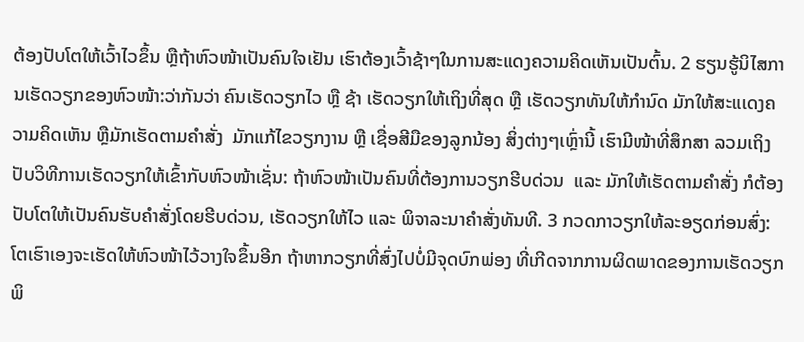ຕ້ອງປັບໂຕໃຫ້ເວົ້າໄວຂຶ້ນ ຫຼືຖ້າຫົວໜ້າເປັນຄົນໃຈເຢັນ ເຮົາຕ້ອງເວົ້າຊ້າໆໃນການສະແດງຄວາມຄິດເຫັນເປັນຕົ້ນ. 2 ຮຽນຮູ້ນິໄສການເຮັດວຽກຂອງຫົວໜ້າ:ວ່າກັນວ່າ ຄົນເຮັດວຽກໄວ ຫຼື ຊ້າ ເຮັດວຽກໃຫ້ເຖິງທີ່ສຸດ ຫຼື ເຮັດວຽກທັນໃຫ້ກໍານົດ ມັກໃຫ້ສະແເດງຄວາມຄິດເຫັນ ຫຼືມັກເຮັດຕາມຄໍາສັ່ງ  ມັກແກ້ໄຂວຽກງານ ຫຼື ເຊື່ອສີມືຂອງລູກນ້ອງ ສິ່ງຕ່າງໆເຫຼົ່ານີ້ ເຮົາມີໜ້າທີ່ສຶກສາ ລວມເຖິງປັບວິທີການເຮັດວຽກໃຫ້ເຂົ້າກັບຫົວໜ້າເຊັ່ນ: ຖ້າຫົວໜ້າເປັນຄົນທີ່ຕ້ອງການວຽກຮີບດ່ວນ  ແລະ ມັກໃຫ້ເຮັດຕາມຄໍາສັ່ງ ກໍຕ້ອງປັບໂຕໃຫ້ເປັນຄົນຮັບຄໍາສັ່ງໂດຍຮີບດ່ວນ, ເຮັດວຽກໃຫ້ໄວ ແລະ ພິຈາລະນາຄໍາສັ່ງທັນທີ. 3 ກວດກາວຽກໃຫ້ລະອຽດກ່ອນສົ່ງ:ໂຕເຮົາເອງຈະເຮັດໃຫ້ຫົວໜ້າໄວ້ວາງໃຈຂຶ້ນອີກ ຖ້າຫາກວຽກທີ່ສົ່ງໄປບໍ່ມີຈຸດບົກພ່ອງ ທີ່ເກີດຈາກການຜິດພາດຂອງການເຮັດວຽກ ພິ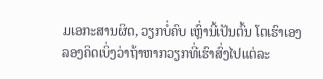ມເອກະສານຜິດ, ວຽກບໍ່ຄົບ ເຫຼົ່ານີ້ເປັນຕົ້ນ ໂຕເຮົາເອງລອງຄິດເບິ່ງວ່າຖ້າຫາກວຽກທີ່ເຮົາສົ່ງໄປແຕ່ລະ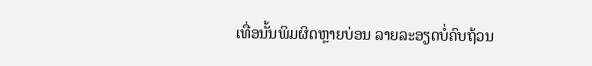ເທື່ອນັ້ນພິມຜິດຫຼາຍບ່ອນ ລາຍລະອຽດບໍ່ຄົບຖ້ວນ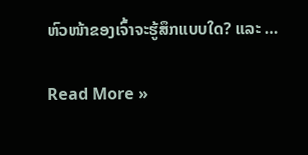ຫົວໜ້າຂອງເຈົ້າຈະຮູ້ສຶກແບບໃດ? ແລະ …

Read More »